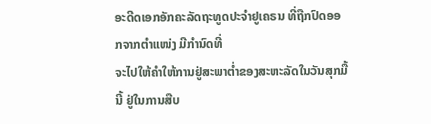ອະດີດເອກອັກຄະລັດຖະທູດປະຈຳຢູເຄຣນ ທີ່ຖືກປົດອອກຈາກຕຳແໜ່ງ ມີກຳນົດທີ່
ຈະໄປໃຫ້ຄຳໃຫ້ການຢູ່ສະພາຕ່ຳຂອງສະຫະລັດໃນວັນສຸກມື້ນີ້ ຢູ່ໃນການສືບ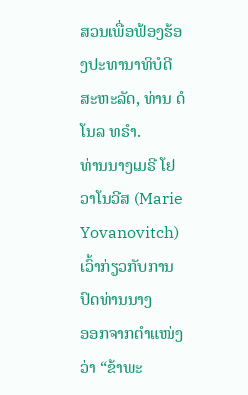ສວນເພື່ອຟ້ອງຮ້ອງປະທານາທິບໍດີສະຫະລັດ, ທ່ານ ດໍໂນລ ທຣຳ.
ທ່ານນາງເມຣີ ໂຢວາໂນວີສ (Marie Yovanovitch) ເວົ້າກ່ຽວກັບການປົດທ່ານນາງ
ອອກຈາກຕຳແໜ່ງວ່າ “ຂ້າພະ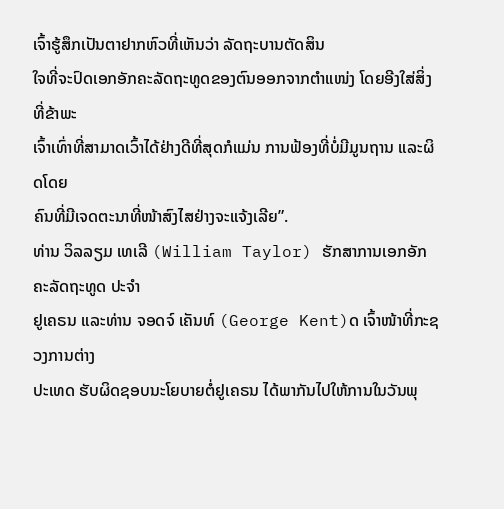ເຈົ້າຮູ້ສຶກເປັນຕາຢາກຫົວທີ່ເຫັນວ່າ ລັດຖະບານຕັດສິນ
ໃຈທີ່ຈະປົດເອກອັກຄະລັດຖະທູດຂອງຕົນອອກຈາກຕຳແໜ່ງ ໂດຍອີງໃສ່ສິ່ງທີ່ຂ້າພະ
ເຈົ້າເທົ່າທີ່ສາມາດເວົ້າໄດ້ຢ່າງດີທີ່ສຸດກໍແມ່ນ ການຟ້ອງທີ່ບໍ່ມີມູນຖານ ແລະຜິດໂດຍ
ຄົນທີ່ມີເຈດຕະນາທີ່ໜ້າສົງໄສຢ່າງຈະແຈ້ງເລີຍ”.
ທ່ານ ວິລລຽມ ເທເລີ (William Taylor) ຮັກສາການເອກອັກຄະລັດຖະທູດ ປະຈຳ
ຢູເຄຣນ ແລະທ່ານ ຈອດຈ໌ ເຄັນທ໌ (George Kent)ດ ເຈົ້າໜ້າທີ່ກະຊວງການຕ່າງ
ປະເທດ ຮັບຜິດຊອບນະໂຍບາຍຕໍ່ຢູເຄຣນ ໄດ້ພາກັນໄປໃຫ້ການໃນວັນພຸ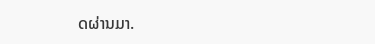ດຜ່ານມາ.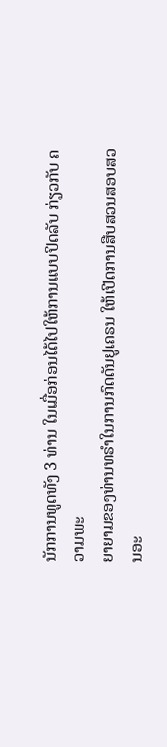ນັກການທູດທັງ 3 ທ່ານ ໃນເມື່ອກ່ອນໄດ້ໄປໃຫ້ການແບບປິດລັບ ກ່ຽວກັບ ຄວາມພະ
ຍາຍາມຂອງທ່ານທຣຳໃນການກົດດັນຢູເຄຣນ ໃຫ້ເປີດການສືບສວນສອບສວນອະ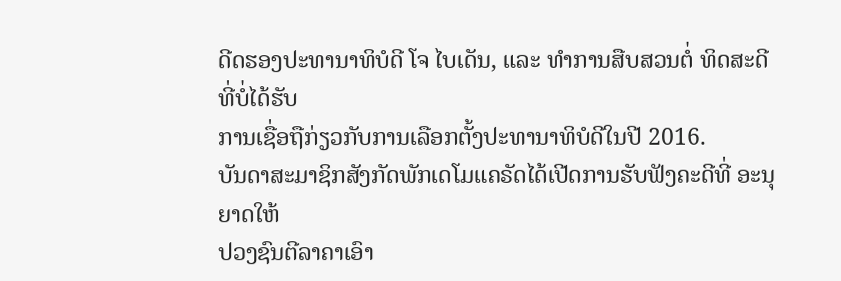ດີດຮອງປະທານາທິບໍດີ ໂຈ ໄບເດັນ, ແລະ ທຳການສືບສວນຕໍ່ ທິດສະດີທີ່ບໍ່ໄດ້ຮັບ
ການເຊື່ອຖືກ່ຽວກັບການເລືອກຕັ້ງປະທານາທິບໍດີໃນປີ 2016.
ບັນດາສະມາຊິກສັງກັດພັກເດໂມແຄຣັດໄດ້ເປີດການຮັບຟັງຄະດີທີ່ ອະນຸຍາດໃຫ້
ປວງຊົນຕີລາຄາເອົາ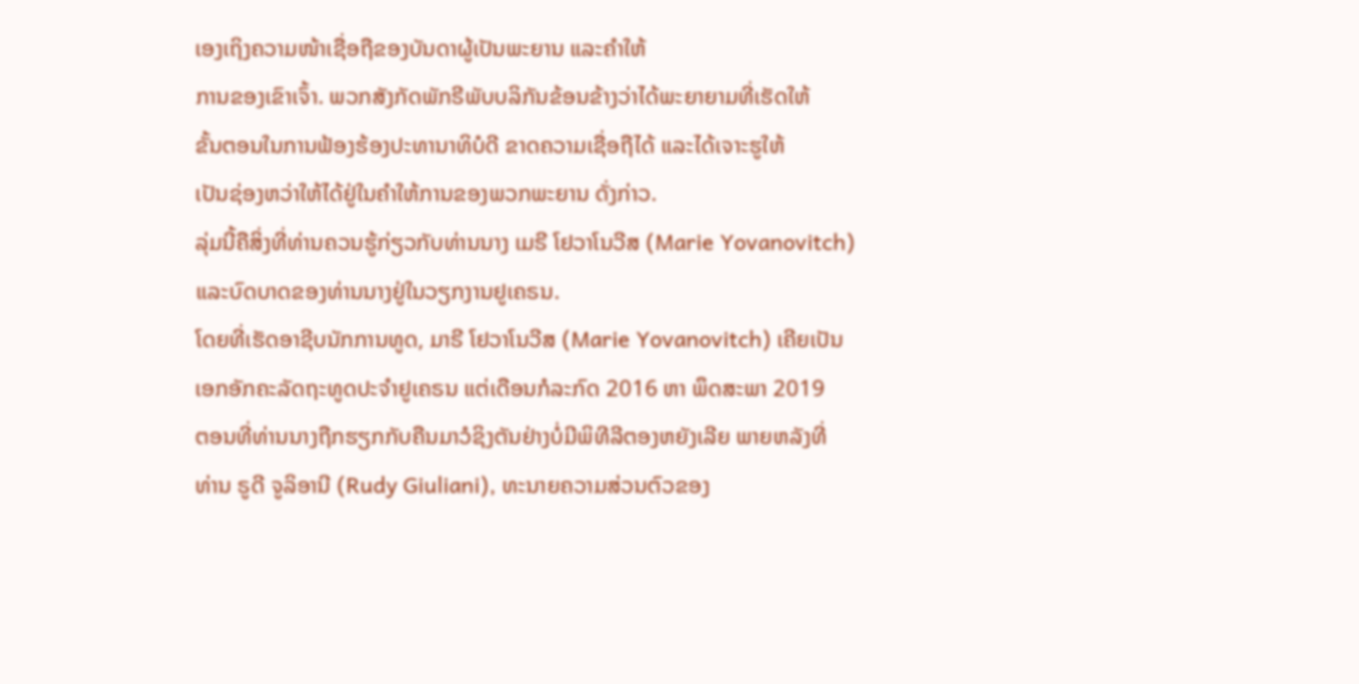ເອງເຖິງຄວາມໜ້າເຊື່ອຖືຂອງບັນດາຜູ້ເປັນພະຍານ ແລະຄຳໃຫ້
ການຂອງເຂົາເຈົ້າ. ພວກສັງກັດພັກຣີພັບບລິກັນຂ້ອນຂ້າງວ່າໄດ້ພະຍາຍາມທີ່ເຮັດໃຫ້
ຂັ້ນຕອນໃນການຟ້ອງຮ້ອງປະທານາທິບໍດີ ຂາດຄວາມເຊື່ອຖືໄດ້ ແລະໄດ້ເຈາະຮູໃຫ້
ເປັນຊ່ອງຫວ່າໃຫ້ໄດ້ຢູ່ໃນຄຳໃຫ້ການຂອງພວກພະຍານ ດັ່ງກ່າວ.
ລຸ່ມນີ້ຄືສິ່ງທີ່ທ່ານຄວນຮູ້ກ່ຽວກັບທ່ານນາງ ເມຣີ ໂຢວາໂນວີສ (Marie Yovanovitch)
ແລະບົດບາດຂອງທ່ານນາງຢູ່ໃນວຽກງານຢູເຄຣນ.
ໂດຍທີ່ເຮັດອາຊີບນັກການທູດ, ມາຣີ ໂຢວາໂນວີສ (Marie Yovanovitch) ເຄີຍເປັນ
ເອກອັກຄະລັດຖະທູດປະຈຳຢູເຄຣນ ແຕ່ເດືອນກໍລະກົດ 2016 ຫາ ພຶດສະພາ 2019
ຕອນທີ່ທ່ານນາງຖືກຮຽກກັບຄືນມາວໍຊິງຕັນຢ່າງບໍ່ມີພິທີລີຕອງຫຍັງເລີຍ ພາຍຫລັງທີ່
ທ່ານ ຣູດີ ຈູລິອານີ (Rudy Giuliani), ທະນາຍຄວາມສ່ວນຕົວຂອງ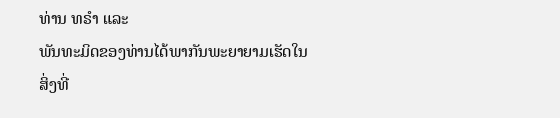ທ່ານ ທຣຳ ແລະ
ພັນທະມິດຂອງທ່ານໄດ້ພາກັນພະຍາຍາມເຮັດໃນສິ່ງທີ່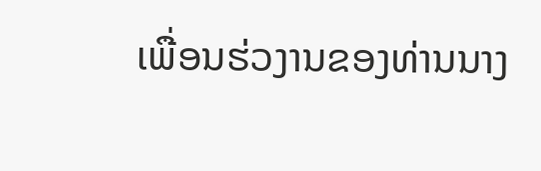ເພື່ອນຮ່ວງານຂອງທ່ານນາງ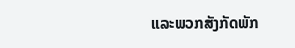ແລະພວກສັງກັດພັກ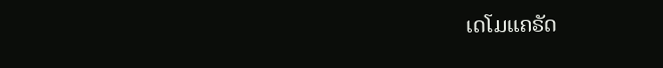ເດໂມແຄຣັດ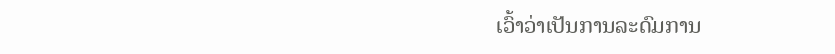ເວົ້າວ່າເປັນການລະດົມການ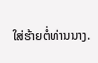ໃສ່ຮ້າຍຕໍ່ທ່ານນາງ.